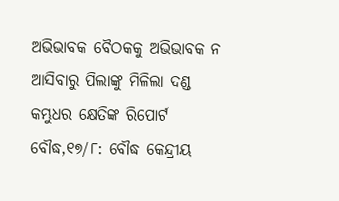ଅଭିଭାବକ ବୈଠକକୁ ଅଭିଭାବକ ନ ଆସିବାରୁ ପିଲାଙ୍କୁ ମିଳିଲା ଦଣ୍ଡ
କମ୍ଭୁଧର କ୍ଷେତିଙ୍କ ରିପୋର୍ଟ
ବୌଦ୍ଧ,୧୭/୮: ବୌଦ୍ଧ କେନ୍ଦ୍ରୀୟ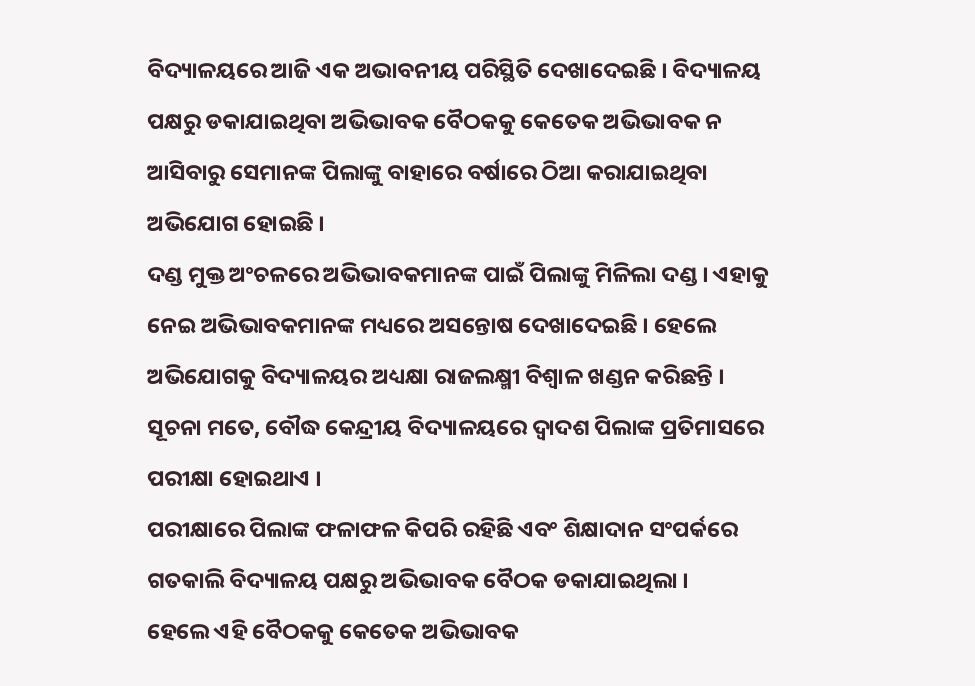ବିଦ୍ୟାଳୟରେ ଆଜି ଏକ ଅଭାବନୀୟ ପରିସ୍ଥିତି ଦେଖାଦେଇଛି । ବିଦ୍ୟାଳୟ ପକ୍ଷରୁ ଡକାଯାଇଥିବା ଅଭିଭାବକ ବୈଠକକୁ କେତେକ ଅଭିଭାବକ ନ ଆସିବାରୁ ସେମାନଙ୍କ ପିଲାଙ୍କୁ ବାହାରେ ବର୍ଷାରେ ଠିଆ କରାଯାଇଥିବା ଅଭିଯୋଗ ହୋଇଛି ।
ଦଣ୍ଡ ମୁକ୍ତ ଅଂଚଳରେ ଅଭିଭାବକମାନଙ୍କ ପାଇଁ ପିଲାଙ୍କୁ ମିଳିଲା ଦଣ୍ଡ । ଏହାକୁ ନେଇ ଅଭିଭାବକମାନଙ୍କ ମଧ୍ୟରେ ଅସନ୍ତୋଷ ଦେଖାଦେଇଛି । ହେଲେ ଅଭିଯୋଗକୁ ବିଦ୍ୟାଳୟର ଅଧ୍ୟକ୍ଷା ରାଜଲକ୍ଷ୍ମୀ ବିଶ୍ୱାଳ ଖଣ୍ଡନ କରିଛନ୍ତି । ସୂଚନା ମତେ, ବୌଦ୍ଧ କେନ୍ଦ୍ରୀୟ ବିଦ୍ୟାଳୟରେ ଦ୍ୱାଦଶ ପିଲାଙ୍କ ପ୍ରତିମାସରେ ପରୀକ୍ଷା ହୋଇଥାଏ ।
ପରୀକ୍ଷାରେ ପିଲାଙ୍କ ଫଳାଫଳ କିପରି ରହିଛି ଏବଂ ଶିକ୍ଷାଦାନ ସଂପର୍କରେ ଗତକାଲି ବିଦ୍ୟାଳୟ ପକ୍ଷରୁ ଅଭିଭାବକ ବୈଠକ ଡକାଯାଇଥିଲା ।
ହେଲେ ଏହି ବୈଠକକୁ କେତେକ ଅଭିଭାବକ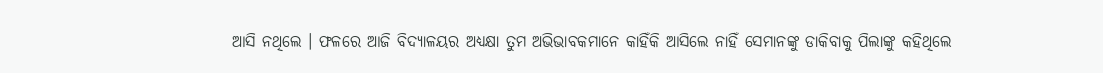ଆସି ନଥିଲେ । ଫଳରେ ଆଜି ବିଦ୍ୟାଳୟର ଅଧ୍ୟକ୍ଷା ତୁମ ଅଭିଭାବକମାନେ କାହିଁକି ଆସିଲେ ନାହିଁ ସେମାନଙ୍କୁ ଡାକିବାକୁ ପିଲାଙ୍କୁ କହିଥିଲେ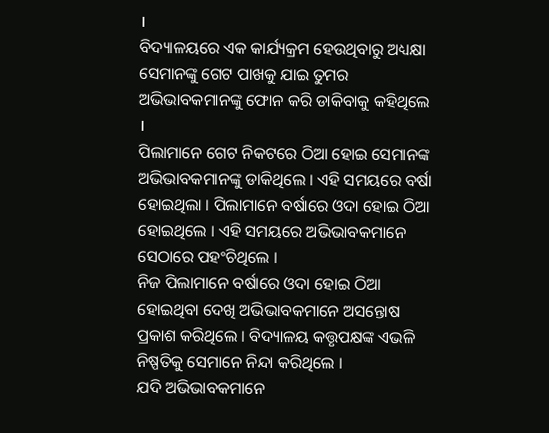।
ବିଦ୍ୟାଳୟରେ ଏକ କାର୍ଯ୍ୟକ୍ରମ ହେଉଥିବାରୁ ଅଧ୍ୟକ୍ଷା ସେମାନଙ୍କୁ ଗେଟ ପାଖକୁ ଯାଇ ତୁମର ଅଭିଭାବକମାନଙ୍କୁ ଫୋନ କରି ଡାକିବାକୁ କହିଥିଲେ ।
ପିଲାମାନେ ଗେଟ ନିକଟରେ ଠିଆ ହୋଇ ସେମାନଙ୍କ ଅଭିଭାବକମାନଙ୍କୁ ଡାକିଥିଲେ । ଏହି ସମୟରେ ବର୍ଷା ହୋଇଥିଲା । ପିଲାମାନେ ବର୍ଷାରେ ଓଦା ହୋଇ ଠିଆ ହୋଇଥିଲେ । ଏହି ସମୟରେ ଅଭିଭାବକମାନେ ସେଠାରେ ପହଂଚିଥିଲେ ।
ନିଜ ପିଲାମାନେ ବର୍ଷାରେ ଓଦା ହୋଇ ଠିଆ ହୋଇଥିବା ଦେଖି ଅଭିଭାବକମାନେ ଅସନ୍ତୋଷ ପ୍ରକାଶ କରିଥିଲେ । ବିଦ୍ୟାଳୟ କତ୍ତୃପକ୍ଷଙ୍କ ଏଭଳି ନିଷ୍ପତିକୁ ସେମାନେ ନିନ୍ଦା କରିଥିଲେ ।
ଯଦି ଅଭିଭାବକମାନେ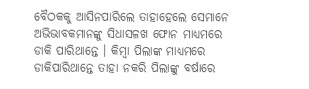ବୈଠକକୁ ଆସିନପାରିଲେ ତାହାହେଲେ ସେମାନେ ଅଭିଭାବକମାନଙ୍କୁ ସିଧାସଳଖ ଫୋନ ମାଧ୍ୟମରେ ଡାକି ପାରିଥାନ୍ତେ । କିମ୍ବା ପିଲାଙ୍କ ମାଧ୍ୟମରେ ଡାକିପାରିଥାନ୍ତେ ତାହା ନକରି ପିଲାଙ୍କୁ ବର୍ଷାରେ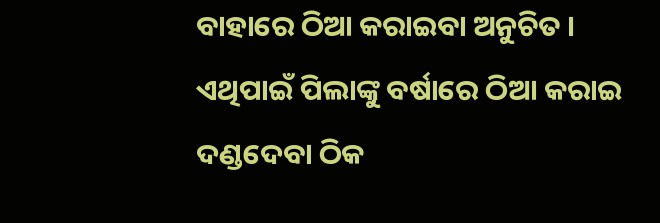ବାହାରେ ଠିଆ କରାଇବା ଅନୁଚିତ । ଏଥିପାଇଁ ପିଲାଙ୍କୁ ବର୍ଷାରେ ଠିଆ କରାଇ ଦଣ୍ଡଦେବା ଠିକ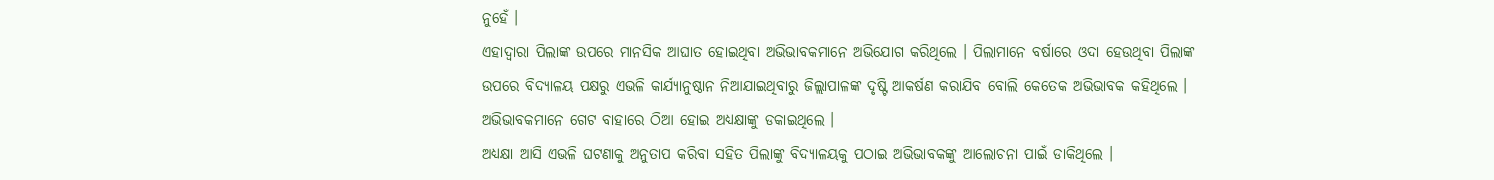ନୁହେଁ ।
ଏହାଦ୍ୱାରା ପିଲାଙ୍କ ଉପରେ ମାନସିକ ଆଘାତ ହୋଇଥିବା ଅଭିଭାବକମାନେ ଅଭିଯୋଗ କରିଥିଲେ । ପିଲାମାନେ ବର୍ଷାରେ ଓଦା ହେଉଥିବା ପିଲାଙ୍କ ଉପରେ ବିଦ୍ୟାଳୟ ପକ୍ଷରୁ ଏଭଳି କାର୍ଯ୍ୟାନୁଷ୍ଠାନ ନିଆଯାଇଥିବାରୁ ଜିଲ୍ଲାପାଳଙ୍କ ଦୃଷ୍ଟି ଆକର୍ଷଣ କରାଯିବ ବୋଲି କେତେକ ଅଭିଭାବକ କହିଥିଲେ । ଅଭିଭାବକମାନେ ଗେଟ ବାହାରେ ଠିଆ ହୋଇ ଅଧ୍ୟକ୍ଷାଙ୍କୁ ଡକାଇଥିଲେ ।
ଅଧ୍ୟକ୍ଷା ଆସି ଏଭଳି ଘଟଣାକୁ ଅନୁତାପ କରିବା ସହିତ ପିଲାଙ୍କୁ ବିଦ୍ୟାଳୟକୁ ପଠାଇ ଅଭିଭାବକଙ୍କୁ ଆଲୋଚନା ପାଇଁ ଡାକିଥିଲେ ।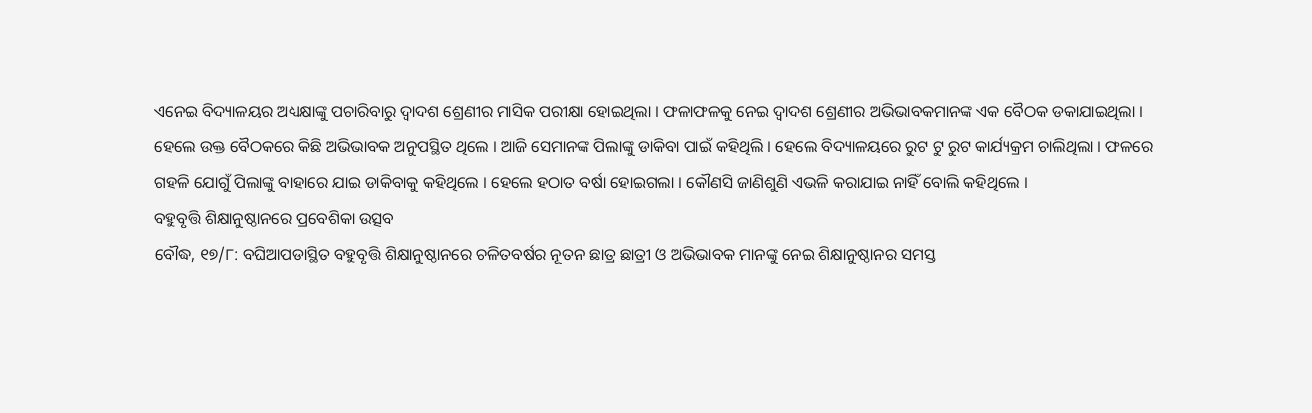ଏନେଇ ବିଦ୍ୟାଳୟର ଅଧ୍ୟକ୍ଷାଙ୍କୁ ପଚାରିବାରୁ ଦ୍ୱାଦଶ ଶ୍ରେଣୀର ମାସିକ ପରୀକ୍ଷା ହୋଇଥିଲା । ଫଳାଫଳକୁ ନେଇ ଦ୍ୱାଦଶ ଶ୍ରେଣୀର ଅଭିଭାବକମାନଙ୍କ ଏକ ବୈଠକ ଡକାଯାଇଥିଲା ।
ହେଲେ ଉକ୍ତ ବୈଠକରେ କିଛି ଅଭିଭାବକ ଅନୁପସ୍ଥିତ ଥିଲେ । ଆଜି ସେମାନଙ୍କ ପିଲାଙ୍କୁ ଡାକିବା ପାଇଁ କହିଥିଲି । ହେଲେ ବିଦ୍ୟାଳୟରେ ରୁଟ ଟୁ ରୁଟ କାର୍ଯ୍ୟକ୍ରମ ଚାଲିଥିଲା । ଫଳରେ ଗହଳି ଯୋଗୁଁ ପିଲାଙ୍କୁ ବାହାରେ ଯାଇ ଡାକିବାକୁ କହିଥିଲେ । ହେଲେ ହଠାତ ବର୍ଷା ହୋଇଗଲା । କୌଣସି ଜାଣିଶୁଣି ଏଭଳି କରାଯାଇ ନାହିଁ ବୋଲି କହିଥିଲେ ।
ବହୁବୃତ୍ତି ଶିକ୍ଷାନୁଷ୍ଠାନରେ ପ୍ରବେଶିକା ଉତ୍ସବ
ବୌଦ୍ଧ, ୧୭/୮: ବଘିଆପଡାସ୍ଥିତ ବହୁବୃତ୍ତି ଶିକ୍ଷାନୁଷ୍ଠାନରେ ଚଳିତବର୍ଷର ନୂତନ ଛାତ୍ର ଛାତ୍ରୀ ଓ ଅଭିଭାବକ ମାନଙ୍କୁ ନେଇ ଶିକ୍ଷାନୁଷ୍ଠାନର ସମସ୍ତ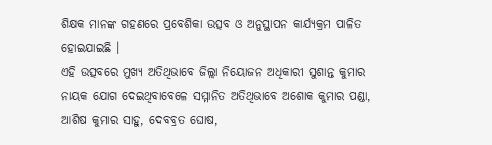ଶିକ୍ଷକ ମାନଙ୍କ ଗହଣରେ ପ୍ରବେଶିକା ଉତ୍ସବ ଓ ଅନୁସ୍ଥାପନ କାର୍ଯ୍ୟକ୍ରମ ପାଳିତ ହୋଇଯାଇଛି ।
ଏହି ଉତ୍ସବରେ ମୁଖ୍ୟ ଅତିଥିଭାବେ ଜିଲ୍ଲା ନିୟୋଜନ ଅଧିକାରୀ ସୁଶାନ୍ତ କୁମାର ନାୟକ ଯୋଗ ଦେଇଥିବାବେଳେ ସମ୍ମାନିତ ଅତିଥିଭାବେ ଅଶୋକ କୁମାର ପଣ୍ଡା, ଆଶିଷ କୁମାର ସାହୁ, ଦେବବ୍ରତ ଘୋଷ,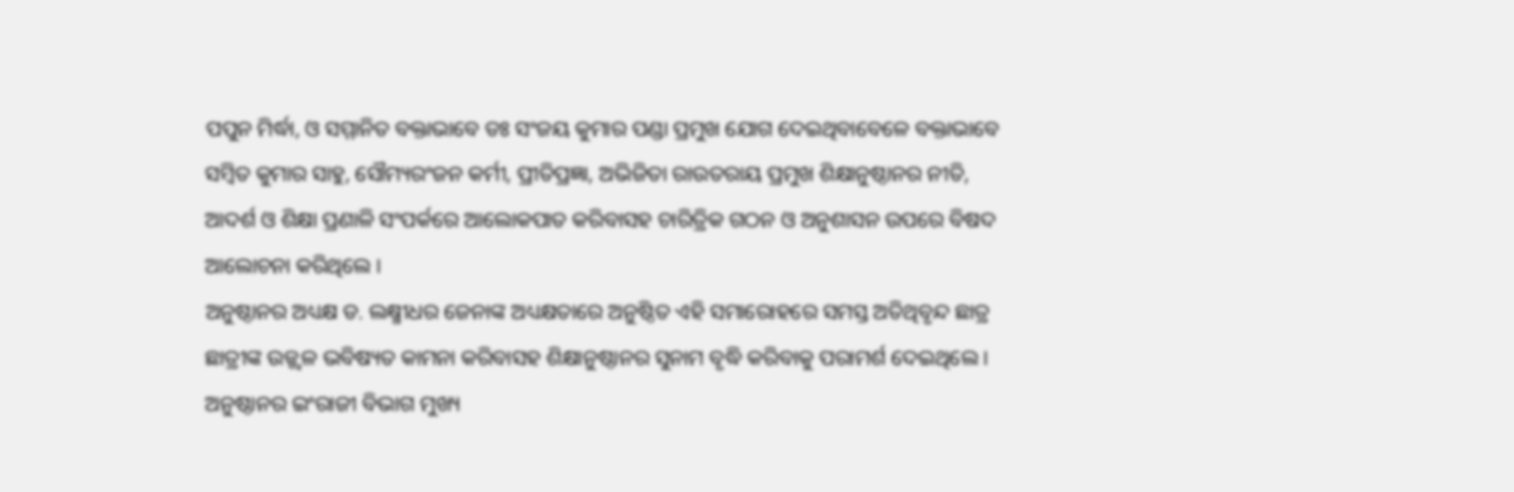ପପୁନ ମିର୍ଦ୍ଧା, ଓ ସମ୍ମାନିତ ବକ୍ତାଭାବେ ଡଃ ସଂଜୟ କୁମାର ପଣ୍ଡା ପ୍ରମୁଖ ଯୋଗ ଦେଇଥିବାବେଳେ ବକ୍ତାଭାବେ ସମ୍ବିତ କୁମାର ସାହୁ, ସୌମ୍ୟରଂଜନ କର୍ମୀ, ପ୍ରୀତିପ୍ରଜ୍ଞା, ଅଭିଜିତା ରାଉତରାୟ ପ୍ରମୁଖ ଶିକ୍ଷାନୁଷ୍ଠାନର ନୀତି, ଆଦର୍ଶ ଓ ଶିକ୍ଷା ପ୍ରଣାଳି ସଂପର୍କରେ ଆଲୋକପାତ କରିବାସହ ଚାରିତ୍ରିକ ଗଠନ ଓ ଅନୁଶାସନ ଉପରେ ବିଷଦ ଆଲୋଚନା କରିଥିଲେ ।
ଅନୁଷ୍ଠାନର ଅଧ୍ୟକ୍ଷ ଡ. ଲକ୍ଷ୍ମୀଧର ଜେନାଙ୍କ ଅଧ୍ୟକ୍ଷତାରେ ଅନୁଷ୍ଠିତ ଏହି ସମାରୋହରେ ସମସ୍ତ ଅତିଥିବୃନ୍ଦ ଛାତ୍ର ଛାତ୍ରୀଙ୍କ ଉଜ୍ଜ୍ୱଳ ଭବିଷ୍ୟତ କାମନା କରିବାସହ ଶିକ୍ଷାନୁଷ୍ଠାନର ସୁନାମ ବୃଦ୍ଧି କରିବାକୁ ପରାମର୍ଶ ଦେଇଥିଲେ । ଅନୁଷ୍ଠାନର ଇଂରାଜୀ ବିଭାଗ ମୁଖ୍ୟ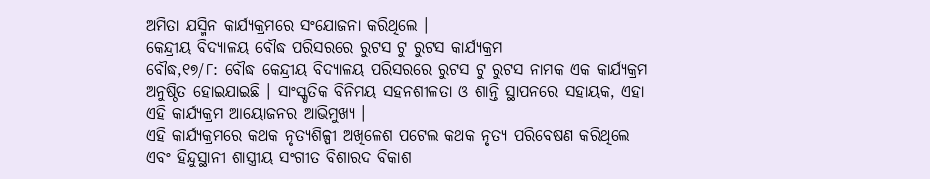ଅମିତା ଯସ୍ମିନ କାର୍ଯ୍ୟକ୍ରମରେ ସଂଯୋଜନା କରିଥିଲେ ।
କେନ୍ଦ୍ରୀୟ ବିଦ୍ୟାଳୟ ବୌଦ୍ଧ ପରିସରରେ ରୁଟସ ଟୁ ରୁଟସ କାର୍ଯ୍ୟକ୍ରମ
ବୌଦ୍ଧ,୧୭/୮: ବୌଦ୍ଧ କେନ୍ଦ୍ରୀୟ ବିଦ୍ୟାଳୟ ପରିସରରେ ରୁଟସ ଟୁ ରୁଟସ ନାମକ ଏକ କାର୍ଯ୍ୟକ୍ରମ ଅନୁଷ୍ଠିତ ହୋଇଯାଇଛି । ସାଂସ୍କୃତିକ ବିନିମୟ ସହନଶୀଳତା ଓ ଶାନ୍ତି ସ୍ଥାପନରେ ସହାୟକ, ଏହା ଏହି କାର୍ଯ୍ୟକ୍ରମ ଆୟୋଜନର ଆଭିମୁଖ୍ୟ ।
ଏହି କାର୍ଯ୍ୟକ୍ରମରେ କଥକ ନୃତ୍ୟଶିଳ୍ପୀ ଅଖିଳେଶ ପଟେଲ କଥକ ନୃତ୍ୟ ପରିବେଷଣ କରିଥିଲେ ଏବଂ ହିନ୍ଦୁସ୍ଥାନୀ ଶାସ୍ତ୍ରୀୟ ସଂଗୀତ ବିଶାରଦ ବିକାଶ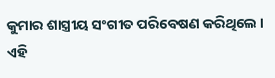କୁମାର ଶାସ୍ତ୍ରୀୟ ସଂଗୀତ ପରିବେଷଣ କରିଥିଲେ ।
ଏହି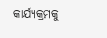କାର୍ଯ୍ୟକ୍ରମକୁ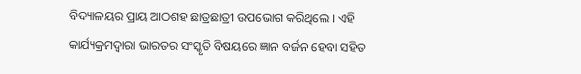ବିଦ୍ୟାଳୟର ପ୍ରାୟ ଆଠଶହ ଛାତ୍ରଛାତ୍ରୀ ଉପଭୋଗ କରିଥିଲେ । ଏହି କାର୍ଯ୍ୟକ୍ରମଦ୍ବାରା ଭାରତର ସଂସ୍କୃତି ବିଷୟରେ ଜ୍ଞାନ ବର୍ଜନ ହେବା ସହିତ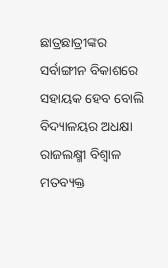ଛାତ୍ରଛାତ୍ରୀଙ୍କର ସର୍ବାଙ୍ଗୀନ ବିକାଶରେ ସହାୟକ ହେବ ବୋଲି ବିଦ୍ୟାଳୟର ଅଧକ୍ଷା ରାଜଲକ୍ଷ୍ମୀ ବିଶ୍ବାଳ ମତବ୍ୟକ୍ତ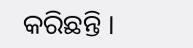କରିଛନ୍ତି ।